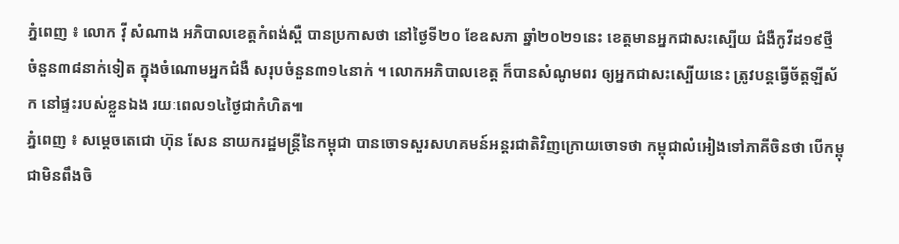ភ្នំពេញ ៖ លោក វ៉ី សំណាង អភិបាលខេត្តកំពង់ស្ពឺ បានប្រកាសថា នៅថ្ងៃទី២០ ខែឧសភា ឆ្នាំ២០២១នេះ ខេត្តមានអ្នកជាសះស្បើយ ជំងឺកូវីដ១៩ថ្មី ចំនួន៣៨នាក់ទៀត ក្នុងចំណោមអ្នកជំងឺ សរុបចំនួន៣១៤នាក់ ។ លោកអភិបាលខេត្ត ក៏បានសំណូមពរ ឲ្យអ្នកជាសះស្បើយនេះ ត្រូវបន្តធ្វើច័ត្តឡីស័ក នៅផ្ទះរបស់ខ្លួនឯង រយៈពេល១៤ថ្ងៃជាកំហិត៕
ភ្នំពេញ ៖ សម្ដេចតេជោ ហ៊ុន សែន នាយករដ្ឋមន្ដ្រីនៃកម្ពុជា បានចោទសួរសហគមន៍អន្ដរជាតិវិញក្រោយចោទថា កម្ពុជាលំអៀងទៅភាគីចិនថា បើកម្ពុជាមិនពឹងចិ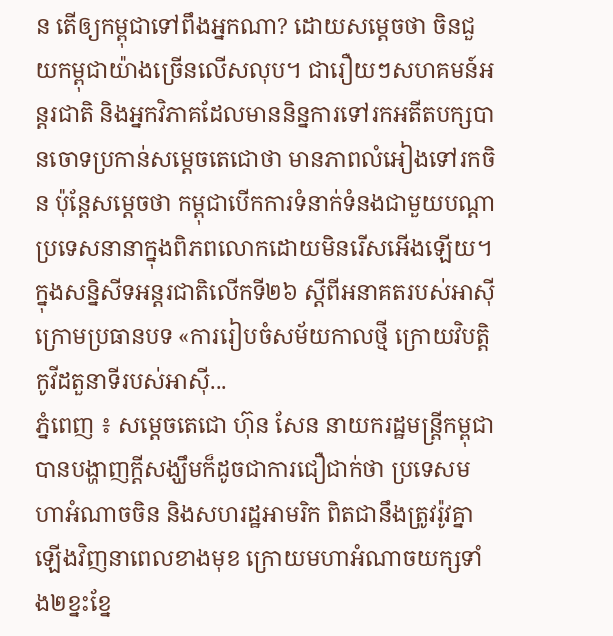ន តើឲ្យកម្ពុជាទៅពឹងអ្នកណា? ដោយសម្តេចថា ចិនជួយកម្ពុជាយ៉ាងច្រើនលើសលុប។ ជារឿយៗសហគមន៍អន្តរជាតិ និងអ្នកវិភាគដែលមាននិន្នការទៅរកអតីតបក្សបានចោទប្រកាន់សម្តេចតេជោថា មានភាពលំអៀងទៅរកចិន ប៉ុន្តែសម្តេចថា កម្ពុជាបើកការទំនាក់ទំនងជាមួយបណ្តាប្រទេសនានាក្នុងពិភពលោកដោយមិនរើសអើងឡើយ។ ក្នុងសន្និសីទអន្តរជាតិលើកទី២៦ ស្តីពីអនាគតរបស់អាស៊ី ក្រោមប្រធានបទ «ការរៀបចំសម័យកាលថ្មី ក្រោយវិបត្តិកូវីដតួនាទីរបស់អាស៊ី...
ភ្នំពេញ ៖ សម្តេចតេជោ ហ៊ុន សែន នាយករដ្ឋមន្រ្តីកម្ពុជា បានបង្ហាញក្តីសង្ឃឹមក៏ដូចជាការជឿជាក់ថា ប្រទេសមហាអំណាចចិន និងសហរដ្ឋអាមរិក ពិតជានឹងត្រូវរ៉ូវគ្នាឡើងវិញនាពេលខាងមុខ ក្រោយមហាអំណាចយក្សទាំង២ខ្នះខ្នែ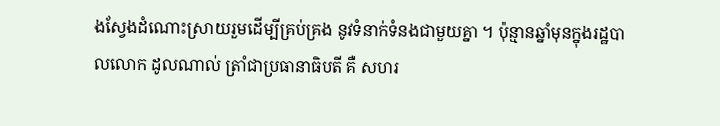ងស្វែងដំណោះស្រាយរួមដើម្បីគ្រប់គ្រង នូវទំនាក់ទំនងជាមួយគ្នា ។ ប៉ុន្មានឆ្នាំមុនក្នុងរដ្ឋបាលលោក ដូលណាល់ ត្រាំជាប្រធានាធិបតី គឺ សហរ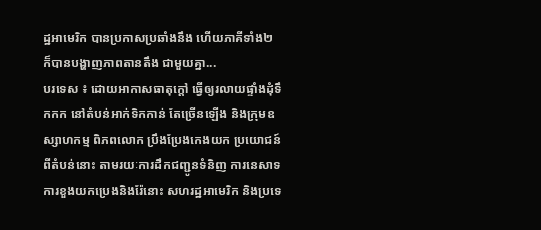ដ្ឋអាមេរិក បានប្រកាសប្រឆាំងនឹង ហើយភាគីទាំង២ ក៏បានបង្ហាញភាពតានតឹង ជាមួយគ្នា...
បរទេស ៖ ដោយអាកាសធាតុក្តៅ ធ្វើឲ្យរលាយផ្ទាំងដុំទឹកកក នៅតំបន់អាក់ទិកកាន់ តែច្រើនឡើង និងក្រុមឧស្សាហកម្ម ពិភពលោក ប្រឹងប្រែងកេងយក ប្រយោជន៍ពីតំបន់នោះ តាមរយៈការដឹកជញ្ជូនទំនិញ ការនេសាទ ការខួងយកប្រេងនិងរ៉ែនោះ សហរដ្ឋអាមេរិក និងប្រទេ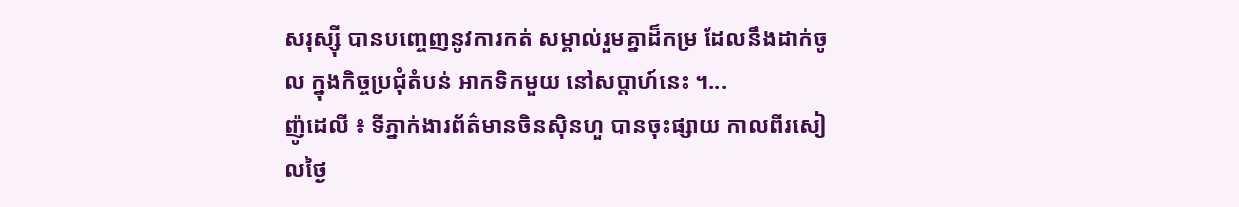សរុស្ស៊ី បានបញ្ចេញនូវការកត់ សម្គាល់រួមគ្នាដ៏កម្រ ដែលនឹងដាក់ចូល ក្នុងកិច្ចប្រជុំតំបន់ អាកទិកមួយ នៅសប្ដាហ៍នេះ ។...
ញ៉ូដេលី ៖ ទីភ្នាក់ងារព័ត៌មានចិនស៊ិនហួ បានចុះផ្សាយ កាលពីរសៀលថ្ងៃ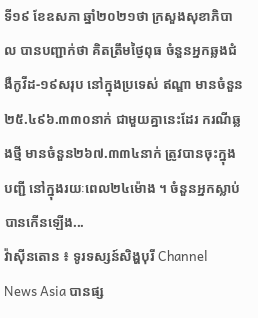ទី១៩ ខែឧសភា ឆ្នាំ២០២១ថា ក្រសួងសុខាភិបាល បានបញ្ជាក់ថា គិតត្រឹមថ្ងៃពុធ ចំនួនអ្នកឆ្លងជំងឺកូវីដ-១៩សរុប នៅក្នុងប្រទេស់ ឥណ្ឌា មានចំនួន២៥.៤៩៦.៣៣០នាក់ ជាមួយគ្នានេះដែរ ករណីឆ្លងថ្មី មានចំនួន២៦៧.៣៣៤នាក់ ត្រូវបានចុះក្នុងបញ្ជី នៅក្នុងរយៈពេល២៤ម៉ោង ។ ចំនួនអ្នកស្លាប់ បានកើនឡើង...
វ៉ាស៊ីនតោន ៖ ទូរទស្សន៍សិង្ហបុរី Channel News Asia បានផ្ស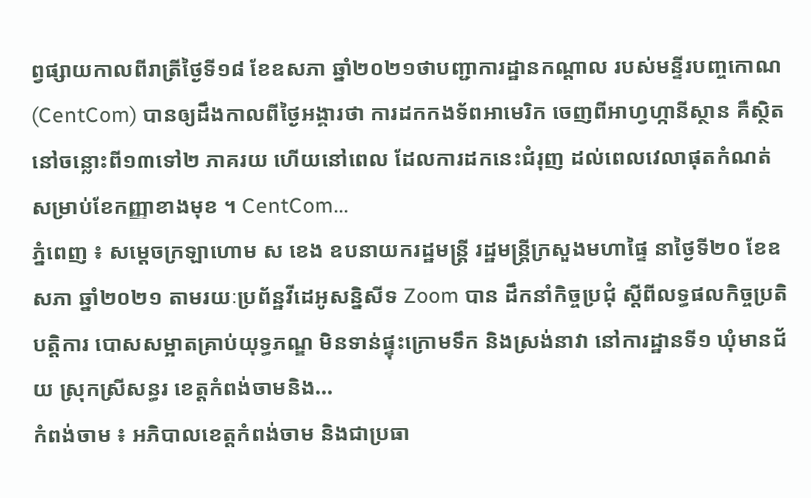ព្វផ្សាយកាលពីរាត្រីថ្ងៃទី១៨ ខែឧសភា ឆ្នាំ២០២១ថាបញ្ជាការដ្ឋានកណ្ដាល របស់មន្ទីរបញ្ចកោណ (CentCom) បានឲ្យដឹងកាលពីថ្ងៃអង្គារថា ការដកកងទ័ពអាមេរិក ចេញពីអាហ្វហ្កានីស្ថាន គឺស្ថិតនៅចន្លោះពី១៣ទៅ២ ភាគរយ ហើយនៅពេល ដែលការដកនេះជំរុញ ដល់ពេលវេលាផុតកំណត់ សម្រាប់ខែកញ្ញាខាងមុខ ។ CentCom...
ភ្នំពេញ ៖ សម្ដេចក្រឡាហោម ស ខេង ឧបនាយករដ្ឋមន្ដ្រី រដ្ឋមន្ដ្រីក្រសួងមហាផ្ទៃ នាថ្ងៃទី២០ ខែឧសភា ឆ្នាំ២០២១ តាមរយៈប្រព័ន្ឋវីដេអូសន្និសីទ Zoom បាន ដឹកនាំកិច្ចប្រជុំ ស្ដីពីលទ្ធផលកិច្ចប្រតិបត្តិការ បោសសម្អាតគ្រាប់យុទ្ធភណ្ឌ មិនទាន់ផ្ទុះក្រោមទឹក និងស្រង់នាវា នៅការដ្ឋានទី១ ឃុំមានជ័យ ស្រុកស្រីសន្ធរ ខេត្តកំពង់ចាមនិង...
កំពង់ចាម ៖ អភិបាលខេត្តកំពង់ចាម និងជាប្រធា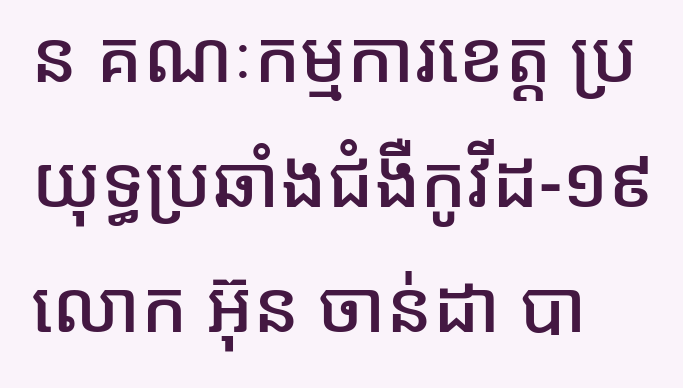ន គណៈកម្មការខេត្ត ប្រយុទ្ធប្រឆាំងជំងឺកូវីដ-១៩ លោក អ៊ុន ចាន់ដា បា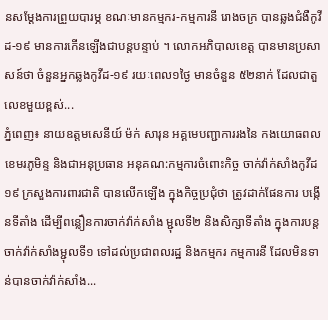នសម្ដែងការព្រួយបារម្ភ ខណៈមានកម្មករ-កម្មការនី រោងចក្រ បានឆ្លងជំងឺកូវីដ-១៩ មានការកើនឡើងជាបន្តបន្ទាប់ ។ លោកអភិបាលខេត្ត បានមានប្រសាសន៍ថា ចំនួនអ្នកឆ្លងកូវីដ-១៩ រយៈពេល១ថ្ងៃ មានចំនួន ៥២នាក់ ដែលជាតួលេខមួយខ្ពស់...
ភ្នំពេញ៖ នាយឧត្តមសេនីយ៍ ម៉ក់ សារុន អគ្គមេបញ្ជាការរងនៃ កងយោធពលខេមរភូមិន្ទ និងជាអនុប្រធាន អនុគណ:កម្មការចំពោះកិច្ច ចាក់វ៉ាក់សាំងកូវីដ១៩ ក្រសួងការពារជាតិ បានលើកឡើង ក្នុងកិច្ចប្រជុំថា ត្រូវដាក់ផែនការ បង្កើនទីតាំង ដើម្បីពន្លឿនការចាក់វ៉ាក់សាំង ម្ជុលទី២ និងសិក្សាទីតាំង ក្នុងការបន្តចាក់វ៉ាក់សាំងម្ជុលទី១ ទៅដល់ប្រជាពលរដ្ឋ និងកម្មករ កម្មការនី ដែលមិនទាន់បានចាក់វ៉ាក់សាំង...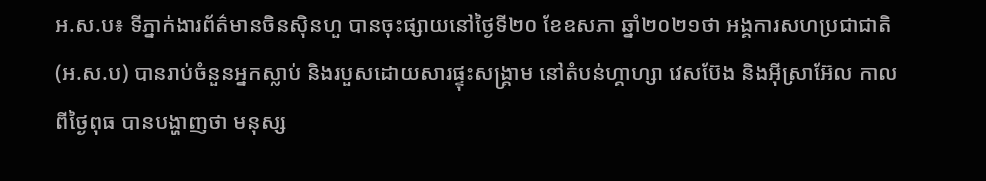អ.ស.ប៖ ទីភ្នាក់ងារព័ត៌មានចិនស៊ិនហួ បានចុះផ្សាយនៅថ្ងៃទី២០ ខែឧសភា ឆ្នាំ២០២១ថា អង្គការសហប្រជាជាតិ (អ.ស.ប) បានរាប់ចំនួនអ្នកស្លាប់ និងរបួសដោយសារផ្ទុះសង្គ្រាម នៅតំបន់ហ្គាហ្សា វេសប៊ែង និងអ៊ីស្រាអ៊ែល កាលពីថ្ងៃពុធ បានបង្ហាញថា មនុស្ស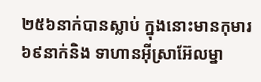២៥៦នាក់បានស្លាប់ ក្នុងនោះមានកុមារ ៦៩នាក់និង ទាហានអ៊ីស្រាអ៊ែលម្នា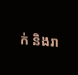ក់ និងរា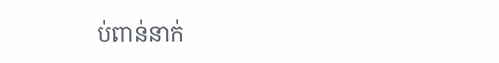ប់ពាន់នាក់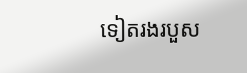ទៀតរងរបួស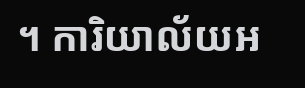។ ការិយាល័យអ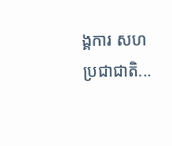ង្គការ សហប្រជាជាតិ...